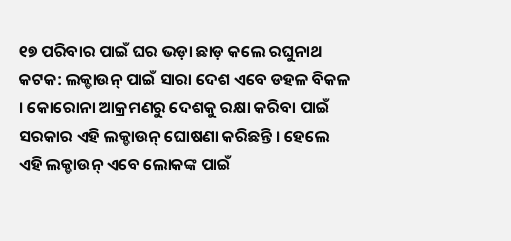୧୭ ପରିବାର ପାଇଁ ଘର ଭଡ଼ା ଛାଡ଼ କଲେ ରଘୁନାଥ
କଟକ: ଲକ୍ଡାଉନ୍ ପାଇଁ ସାରା ଦେଶ ଏବେ ଡହଳ ବିକଳ । କୋରୋନା ଆକ୍ରମଣରୁ ଦେଶକୁ ରକ୍ଷା କରିବା ପାଇଁ ସରକାର ଏହି ଲକ୍ଡାଉନ୍ ଘୋଷଣା କରିଛନ୍ତି । ହେଲେ ଏହି ଲକ୍ଡାଉନ୍ ଏବେ ଲୋକଙ୍କ ପାଇଁ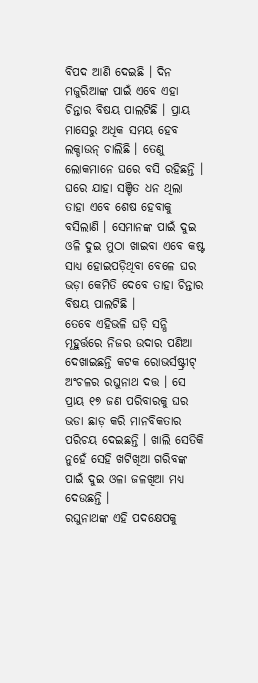ବିପଦ ଆଣି ଦେଇଛି । ଦିନ ମଜୁରିଆଙ୍କ ପାଇଁ ଏବେ ଏହା ଚିନ୍ତାର ବିଷୟ ପାଲଟିଛି । ପ୍ରାୟ ମାସେରୁ ଅଧିକ ସମୟ ହେବ ଲକ୍ଡାଉନ୍ ଚାଲିଛି । ତେଣୁ ଲୋକମାନେ ଘରେ ବସି ରହିଛନ୍ତି । ଘରେ ଯାହା ସଞ୍ଚିତ ଧନ ଥିଲା ତାହା ଏବେ ଶେଷ ହେବାକୁ ବସିଲାଣି । ସେମାନଙ୍କ ପାଇଁ ଦୁଇ ଓଳି ଦୁଇ ମୁଠା ଖାଇବା ଏବେ କଷ୍ଟ ସାଧ୍ୟ ହୋଇପଡ଼ିଥିବା ବେଳେ ଘର ଭଡ଼ା କେମିତି ଦେବେ ତାହା ଚିନ୍ତାର ବିଷୟ ପାଲଟିଛି ।
ତେବେ ଏହିଭଳି ଘଡ଼ି ସନ୍ଧି ମୂହୁର୍ତ୍ତରେ ନିଜର ଉଦାର ପଣିଆ ଦେଖାଇଛନ୍ତି କଟକ ରୋଭର୍ସଷ୍ଟ୍ରୀଟ୍ ଅଂଚଳର ରଘୁନାଥ ଦତ୍ତ । ସେ ପ୍ରାୟ ୧୭ ଜଣ ପରିବାରକୁ ଘର ଭଡା ଛାଡ଼ କରି ମାନବିକତାର ପରିଚୟ ଦେଇଛନ୍ତି । ଖାଲି ସେତିକି ନୁହେଁ ସେହି ଖଟିଖିଆ ଗରିବଙ୍କ ପାଇଁ ଦୁଇ ଓଳା ଜଳଖିଆ ମଧ୍ୟ ଦେଉଛନ୍ତି ।
ରଘୁନାଥଙ୍କ ଏହି ପଦକ୍ଷେପକୁ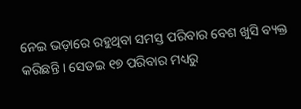ନେଇ ଭଡ଼ାରେ ରହୁଥିବା ସମସ୍ତ ପରିବାର ବେଶ ଖୁସି ବ୍ୟକ୍ତ କରିଛନ୍ତି । ସେଡଇ ୧୭ ପରିବାର ମଧ୍ୟରୁ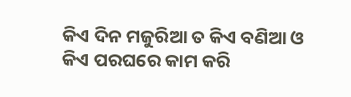କିଏ ଦିନ ମଜୁରିଆ ତ କିଏ ବଣିଆ ଓ କିଏ ପରଘରେ କାମ କରି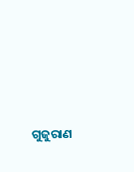ଗୁଜୁରାଣ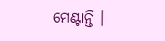ମେଣ୍ଟାନ୍ତି ।